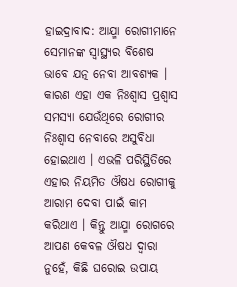ହାଇଦ୍ରାବାଦ: ଆଯ୍ମା ରୋଗୀମାନେ ସେମାନଙ୍କ ସ୍ୱାସ୍ଥ୍ୟର ବିଶେଷ ଭାବେ ଯତ୍ନ ନେବା ଆବଶ୍ୟକ । କାରଣ ଏହା ଏକ ନିଃଶ୍ୱାସ ପ୍ରଶ୍ୱାସ ସମସ୍ୟା ଯେଉଁଥିରେ ରୋଗୀର ନିଃଶ୍ୱାସ ନେବାରେ ଅସୁବିଧା ହୋଇଥାଏ । ଏଭଳି ପରିସ୍ଥିତିରେ ଏହାର ନିୟମିତ ଔଷଧ ରୋଗୀକୁ ଆରାମ ଦେବା ପାଇଁ କାମ କରିଥାଏ । କିନ୍ତୁ ଆଯ୍ମା ରୋଗରେ ଆପଣ କେବଳ ଔଷଧ ଦ୍ବାରା ନୁହେଁ, କିଛି ଘରୋଇ ଉପାୟ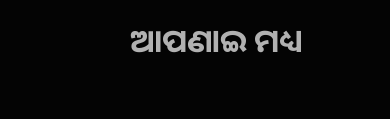ଆପଣାଇ ମଧ୍ୟ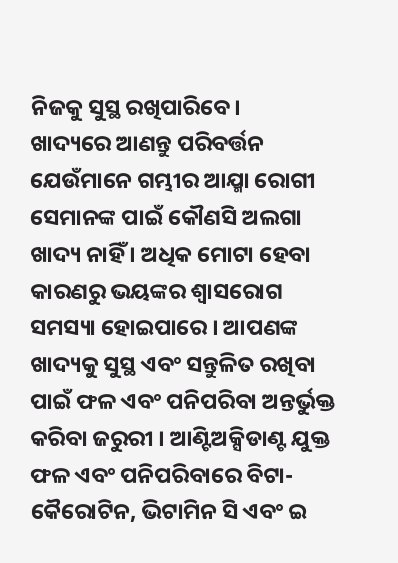ନିଜକୁ ସୁସ୍ଥ ରଖିପାରିବେ।
ଖାଦ୍ୟରେ ଆଣନ୍ତୁ ପରିବର୍ତ୍ତନ
ଯେଉଁମାନେ ଗମ୍ଭୀର ଆଯ୍ମା ରୋଗୀ ସେମାନଙ୍କ ପାଇଁ କୌଣସି ଅଲଗା ଖାଦ୍ୟ ନାହିଁ । ଅଧିକ ମୋଟା ହେବା କାରଣରୁ ଭୟଙ୍କର ଶ୍ୱାସରୋଗ ସମସ୍ୟା ହୋଇପାରେ । ଆପଣଙ୍କ ଖାଦ୍ୟକୁ ସୁସ୍ଥ ଏବଂ ସନ୍ତୁଳିତ ରଖିବା ପାଇଁ ଫଳ ଏବଂ ପନିପରିବା ଅନ୍ତର୍ଭୁକ୍ତ କରିବା ଜରୁରୀ । ଆଣ୍ଟିଅକ୍ସିଡାଣ୍ଟ ଯୁକ୍ତ ଫଳ ଏବଂ ପନିପରିବାରେ ବିଟା-କୈରୋଟିନ, ଭିଟାମିନ ସି ଏବଂ ଇ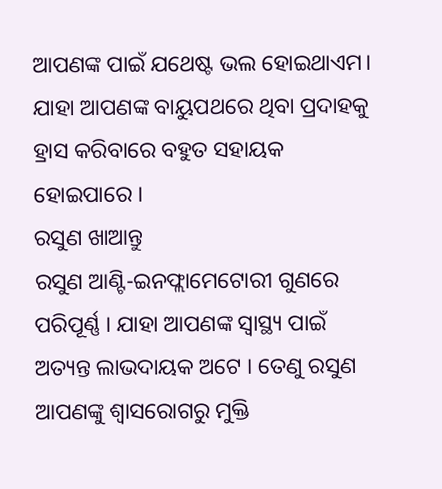ଆପଣଙ୍କ ପାଇଁ ଯଥେଷ୍ଟ ଭଲ ହୋଇଥାଏମ। ଯାହା ଆପଣଙ୍କ ବାୟୁପଥରେ ଥିବା ପ୍ରଦାହକୁ ହ୍ରାସ କରିବାରେ ବହୁତ ସହାୟକ ହୋଇପାରେ ।
ରସୁଣ ଖାଆନ୍ତୁ
ରସୁଣ ଆଣ୍ଟି-ଇନଫ୍ଲାମେଟୋରୀ ଗୁଣରେ ପରିପୂର୍ଣ୍ଣ । ଯାହା ଆପଣଙ୍କ ସ୍ୱାସ୍ଥ୍ୟ ପାଇଁ ଅତ୍ୟନ୍ତ ଲାଭଦାୟକ ଅଟେ । ତେଣୁ ରସୁଣ ଆପଣଙ୍କୁ ଶ୍ୱାସରୋଗରୁ ମୁକ୍ତି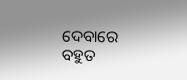ଦେବାରେ ବହୁତ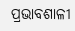ପ୍ରଭାବଶାଳୀ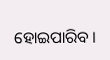ହୋଇପାରିବ ।